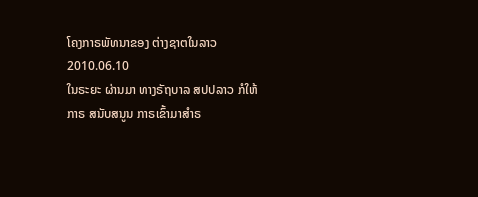ໂຄງກາຣພັທນາຂອງ ຕ່າງຊາຕໃນລາວ
2010.06.10
ໃນຣະຍະ ຜ່ານມາ ທາງຣັຖບາລ ສປປລາວ ກໍໃຫ້ກາຣ ສນັບສນູນ ກາຣເຂົ້າມາສຳຣ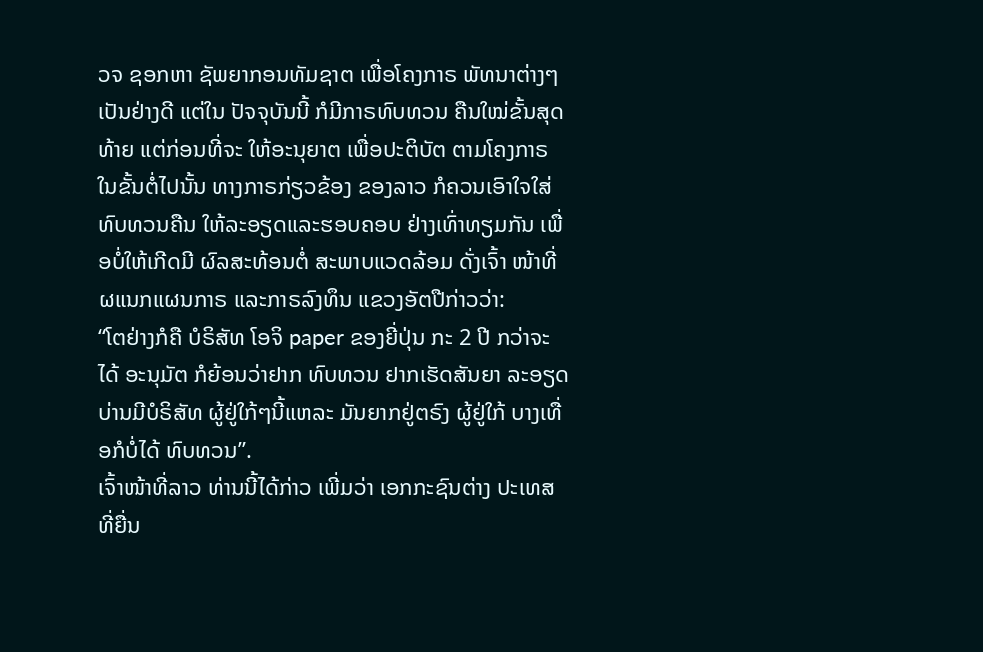ວຈ ຊອກຫາ ຊັພຍາກອນທັມຊາຕ ເພື່ອໂຄງກາຣ ພັທນາຕ່າງໆ ເປັນຢ່າງດີ ແຕ່ໃນ ປັຈຈຸບັນນີ້ ກໍມີກາຣທົບທວນ ຄືນໃໝ່ຂັ້ນສຸດທ້າຍ ແຕ່ກ່ອນທີ່ຈະ ໃຫ້ອະນຸຍາຕ ເພື່ອປະຕິບັຕ ຕາມໂຄງກາຣ ໃນຂັ້ນຕໍ່ໄປນັ້ນ ທາງກາຣກ່ຽວຂ້ອງ ຂອງລາວ ກໍຄວນເອົາໃຈໃສ່ ທົບທວນຄືນ ໃຫ້ລະອຽດແລະຮອບຄອບ ຢ່າງເທົ່າທຽມກັນ ເພື່ອບໍ່ໃຫ້ເກີດມີ ຜົລສະທ້ອນຕໍ່ ສະພາບແວດລ້ອມ ດັ່ງເຈົ້າ ໜ້າທີ່ ຜແນກແຜນກາຣ ແລະກາຣລົງທຶນ ແຂວງອັຕປືກ່າວວ່າ:
“ໂຕຢ່າງກໍຄື ບໍຣິສັທ ໂອຈິ paper ຂອງຍີ່ປຸ່ນ ກະ 2 ປີ ກວ່າຈະໄດ້ ອະນຸມັຕ ກໍຍ້ອນວ່າຢາກ ທົບທວນ ຢາກເຮັດສັນຍາ ລະອຽດ ບ່ານມີບໍຣິສັທ ຜູ້ຢູ່ໃກ້ໆນີ້ແຫລະ ມັນຍາກຢູ່ຕຣົງ ຜູ້ຢູ່ໃກ້ ບາງເທື່ອກໍບໍ່ໄດ້ ທົບທວນ”.
ເຈົ້າໜ້າທີ່ລາວ ທ່ານນີ້ໄດ້ກ່າວ ເພີ່ມວ່າ ເອກກະຊົນຕ່າງ ປະເທສ ທີ່ຍື່ນ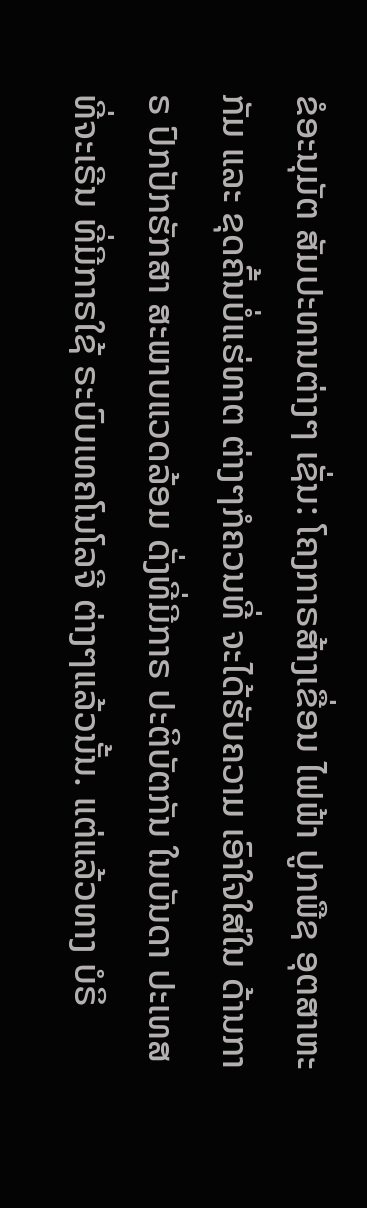ຂໍອະນຸມັຕ ສັມປະທານຕ່າງໆ ເຊັ່ນ: ໂຄງກາຣສ້າງເຂື່ອນ ໄຟຟ້າ ປູກພືຊ ອຸຕສາຫະກັມ ແລະ ຂຸດຄົ້ນບໍ່ແຮ່ທາຕ ຕ່າງໆກໍຄວນທີ່ ຈະໄດ້ຮັບຄວາມ ເອົາໃຈໃສ່ໃນ ດ້ານກາຣ ປົກປັກຮັກສາ ສະພາບແວດລ້ອມ ດັ່ງທີ່ມີກາຣ ປະຕິບັຕກັນ ໃນບັນດາ ປະເທສ ທີ່ຈະເຣີນ ທີ່ມີກາຣໃຊ້ ຣະບົບເທຄໂນໂລຈີ ຕ່າງໆແລ້ວນັ້ນ. ແຕ່ແລ້ວທາງ ບໍຣິ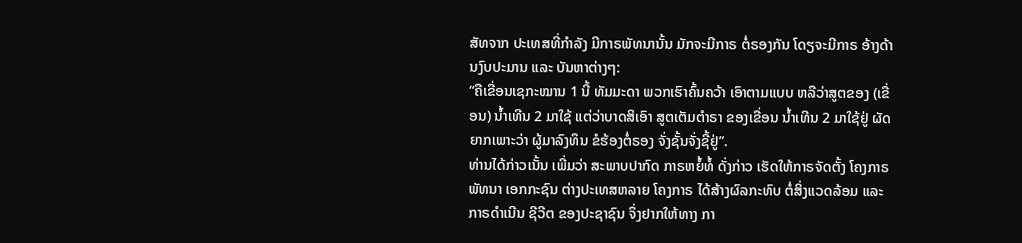ສັທຈາກ ປະເທສທີ່ກຳລັງ ມີກາຣພັທນານັ້ນ ມັກຈະມີກາຣ ຕໍ່ຣອງກັນ ໂດຽຈະມີກາຣ ອ້າງດ້ານງົບປະມານ ແລະ ບັນຫາຕ່າງໆ:
“ຄືເຂື່ອນເຊກະໝານ 1 ນີ້ ທັມມະດາ ພວກເຮົາຄົ້ນຄວ້າ ເອົາຕາມແບບ ຫລືວ່າສູຕຂອງ (ເຂື່ອນ) ນ້ຳເທີນ 2 ມາໃຊ້ ແຕ່ວ່າບາດສິເອົາ ສູຕເຕັມຕຳຣາ ຂອງເຂື່ອນ ນ້ຳເທີນ 2 ມາໃຊ້ຢູ່ ຜັດຍາກເພາະວ່າ ຜູ້ມາລົງທຶນ ຂໍຮ້ອງຕໍ່ຣອງ ຈັ່ງຊັ້ນຈັ່ງຊີ້ຢູ່”.
ທ່ານໄດ້ກ່າວເນັ້ນ ເພີ່ມວ່າ ສະພາບປາກົດ ກາຣຫຍໍ້ທໍ້ ດັ່ງກ່າວ ເຮັດໃຫ້ກາຣຈັດຕັ້ງ ໂຄງກາຣພັທນາ ເອກກະຊົນ ຕ່າງປະເທສຫລາຍ ໂຄງກາຣ ໄດ້ສ້າງຜົລກະທົບ ຕໍ່ສິ່ງແວດລ້ອມ ແລະກາຣດຳເນີນ ຊີວີຕ ຂອງປະຊາຊົນ ຈຶ່ງຢາກໃຫ້ທາງ ກາ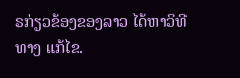ຣກ່ຽວຂ້ອງຂອງລາວ ໄດ້ຫາວິທີທາງ ແກ້ໄຂ.